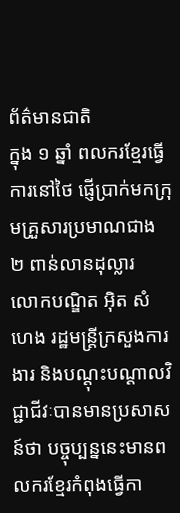ព័ត៌មានជាតិ
ក្នុង ១ ឆ្នាំ ពលករខ្មែរធ្វើការនៅថៃ ផ្ញើប្រាក់មកក្រុមគ្រួសារប្រមាណជាង ២ ពាន់លានដុល្លារ
លោកបណ្ឌិត អ៊ិត សំហេង រដ្ឋមន្ត្រីក្រសួងការងារ និងបណ្ដុះបណ្ដាលវិជ្ជាជីវៈបានមានប្រសាសន៍ថា បច្ចុប្បន្ននេះមានពលករខ្មែរកំពុងធ្វើកា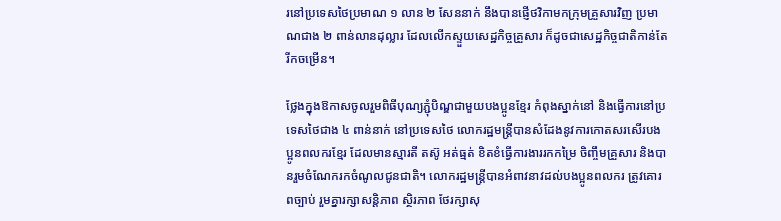រនៅប្រទេសថៃប្រមាណ ១ លាន ២ សែននាក់ នឹងបានផ្ញើថវិកាមកក្រុមគ្រួសារវិញ ប្រមាណជាង ២ ពាន់លានដុល្លារ ដែលលើកស្ទួយសេដ្ឋកិច្ចគ្រួសារ ក៏ដូចជាសេដ្ឋកិច្ចជាតិកាន់តែរីកចម្រើន។

ថ្លែងក្នុងឱកាសចូលរួមពិធីបុណ្យភ្ជុំបិណ្ឌជាមួយបងប្អូនខ្មែរ កំពុងស្នាក់នៅ និងធ្វើការនៅប្រទេសថៃជាង ៤ ពាន់នាក់ នៅប្រទេសថៃ លោករដ្ឋមន្ត្រីបានសំដែងនូវការកោតសរសើរបងប្អូនពលករខ្មែរ ដែលមានស្មារតី តស៊ូ អត់ធ្មត់ ខិតខំធ្វើការងាររកកម្រៃ ចិញ្ចឹមគ្រួសារ និងបានរួមចំណែករកចំណូលជូនជាតិ។ លោករដ្ឋមន្ត្រីបានអំពាវនាវដល់បងប្អូនពលករ ត្រូវគោរពច្បាប់ រួមគ្នារក្សាសន្តិភាព ស្ថិរភាព ថែរក្សាសុ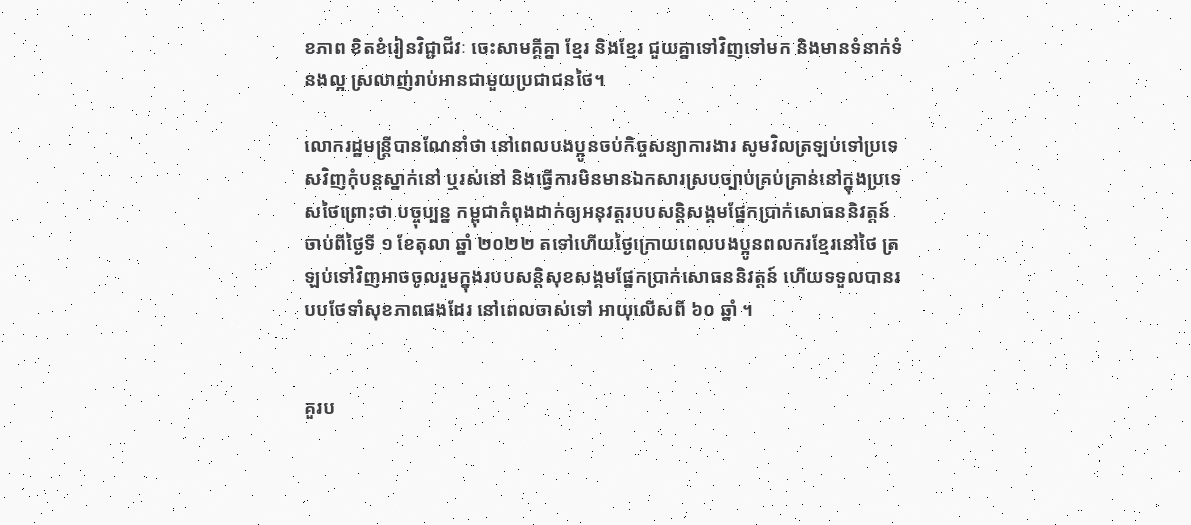ខភាព ខិតខំរៀនវិជ្ជាជីវៈ ចេះសាមគ្គីគ្នា ខ្មែរ និងខ្មែរ ជួយគ្នាទៅវិញទៅមក និងមានទំនាក់ទំនងល្អ ស្រលាញ់រាប់អានជាមួយប្រជាជនថៃ។

លោករដ្ឋមន្ត្រីបានណែនាំថា នៅពេលបងប្អូនចប់កិច្ចសន្យាការងារ សូមវិលត្រឡប់ទៅប្រទេសវិញកុំបន្តស្នាក់នៅ ឬរស់នៅ និងធ្វើការមិនមានឯកសារស្របច្បាប់គ្រប់គ្រាន់នៅក្នុងប្រទេសថៃព្រោះថា បច្ចុប្បន្ន កម្ពុជាកំពុងដាក់ឲ្យអនុវត្តរបបសន្តិសង្គមផ្នែកប្រាក់សោធននិវត្តន៍ ចាប់ពីថ្ងៃទី ១ ខែតុលា ឆ្នាំ ២០២២ តទៅហើយថ្ងៃក្រោយពេលបងប្អូនពលករខ្មែរនៅថៃ ត្រឡប់ទៅវិញអាចចូលរួមក្នុងរបបសន្តិសុខសង្គមផ្នែកប្រាក់សោធននិវត្តន៍ ហើយទទួលបានរបបថែទាំសុខភាពផងដែរ នៅពេលចាស់ទៅ អាយុលើសពី ៦០ ឆ្នាំ ។


គួរប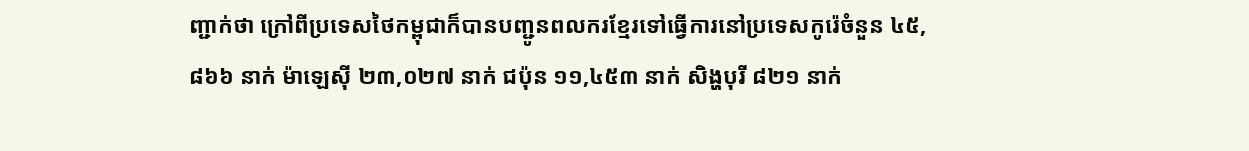ញ្ជាក់ថា ក្រៅពីប្រទេសថៃកម្ពុជាក៏បានបញ្ជូនពលករខ្មែរទៅធ្វើការនៅប្រទេសកូរ៉េចំនួន ៤៥,៨៦៦ នាក់ ម៉ាឡេស៊ី ២៣,០២៧ នាក់ ជប៉ុន ១១,៤៥៣ នាក់ សិង្ហបុរី ៨២១ នាក់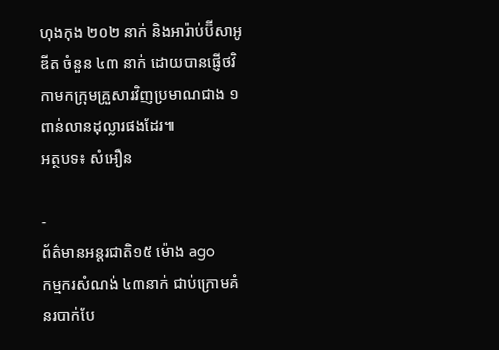ហុងកុង ២០២ នាក់ និងអារ៉ាប់ប៊ីសាអូឌីត ចំនួន ៤៣ នាក់ ដោយបានផ្ញើថវិកាមកក្រុមគ្រួសារវិញប្រមាណជាង ១ ពាន់លានដុល្លារផងដែរ៕
អត្ថបទ៖ សំអឿន

-
ព័ត៌មានអន្ដរជាតិ១៥ ម៉ោង ago
កម្មករសំណង់ ៤៣នាក់ ជាប់ក្រោមគំនរបាក់បែ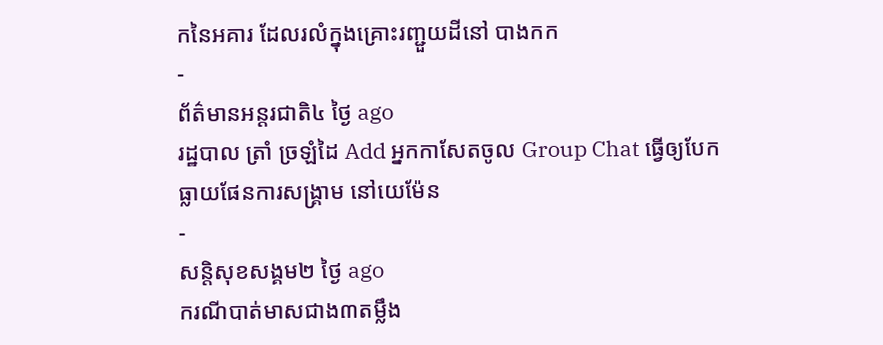កនៃអគារ ដែលរលំក្នុងគ្រោះរញ្ជួយដីនៅ បាងកក
-
ព័ត៌មានអន្ដរជាតិ៤ ថ្ងៃ ago
រដ្ឋបាល ត្រាំ ច្រឡំដៃ Add អ្នកកាសែតចូល Group Chat ធ្វើឲ្យបែកធ្លាយផែនការសង្គ្រាម នៅយេម៉ែន
-
សន្តិសុខសង្គម២ ថ្ងៃ ago
ករណីបាត់មាសជាង៣តម្លឹង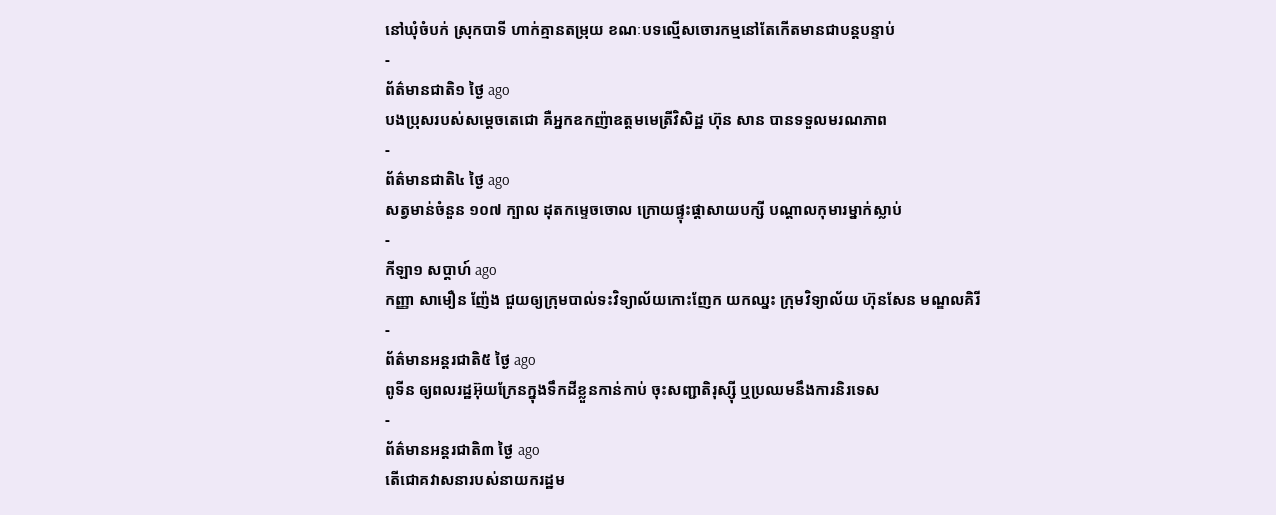នៅឃុំចំបក់ ស្រុកបាទី ហាក់គ្មានតម្រុយ ខណៈបទល្មើសចោរកម្មនៅតែកើតមានជាបន្តបន្ទាប់
-
ព័ត៌មានជាតិ១ ថ្ងៃ ago
បងប្រុសរបស់សម្ដេចតេជោ គឺអ្នកឧកញ៉ាឧត្តមមេត្រីវិសិដ្ឋ ហ៊ុន សាន បានទទួលមរណភាព
-
ព័ត៌មានជាតិ៤ ថ្ងៃ ago
សត្វមាន់ចំនួន ១០៧ ក្បាល ដុតកម្ទេចចោល ក្រោយផ្ទុះផ្ដាសាយបក្សី បណ្តាលកុមារម្នាក់ស្លាប់
-
កីឡា១ សប្តាហ៍ ago
កញ្ញា សាមឿន ញ៉ែង ជួយឲ្យក្រុមបាល់ទះវិទ្យាល័យកោះញែក យកឈ្នះ ក្រុមវិទ្យាល័យ ហ៊ុនសែន មណ្ឌលគិរី
-
ព័ត៌មានអន្ដរជាតិ៥ ថ្ងៃ ago
ពូទីន ឲ្យពលរដ្ឋអ៊ុយក្រែនក្នុងទឹកដីខ្លួនកាន់កាប់ ចុះសញ្ជាតិរុស្ស៊ី ឬប្រឈមនឹងការនិរទេស
-
ព័ត៌មានអន្ដរជាតិ៣ ថ្ងៃ ago
តើជោគវាសនារបស់នាយករដ្ឋម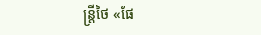ន្ត្រីថៃ «ផែ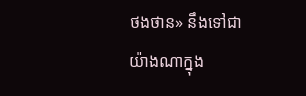ថងថាន» នឹងទៅជាយ៉ាងណាក្នុង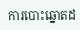ការបោះឆ្នោតដ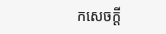កសេចក្តី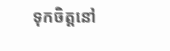ទុកចិត្តនៅ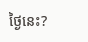ថ្ងៃនេះ?